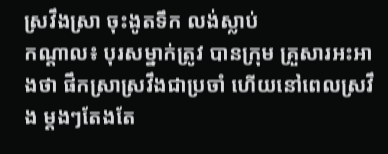ស្រវឹងស្រា ចុះងូតទឹក លង់ស្លាប់
កណ្តាល៖ បុរសម្នាក់ត្រូវ បានក្រុម គ្រួសារអះអាងថា ផឹកស្រាស្រវឹងជាប្រចាំ ហើយនៅពេលស្រវឹង ម្តងៗតែងតែ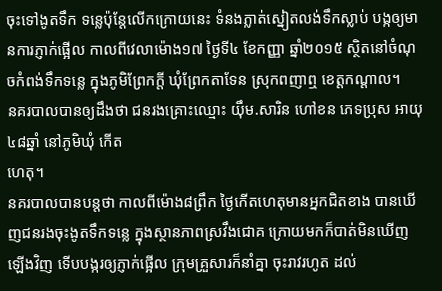ចុះទៅងូតទឹក ទន្លេប៉ុន្តែលើកក្រោយនេះ ទំនងភ្លាត់ស្នៀតលង់ទឹកស្លាប់ បង្កឲ្យមានការភ្ញាក់ផ្អើល កាលពីវេលាម៉ោង១៧ ថ្ងៃទី៤ ខែកញ្ញា ឆ្នាំ២០១៥ ស្ថិតនៅចំណុចកំពង់ទឹកទន្លេ ក្នុងភូមិព្រែកក្តី ឃុំព្រែកតាទែន ស្រុកពញាឮ ខេត្តកណ្ដាល។
នគរបាលបានឲ្យដឹងថា ជនរងគ្រោះឈ្មោះ យ៉ឹម.សារិន ហៅខន ភេទប្រុស អាយុ៤៨ឆ្នាំ នៅភូមិឃំុ កើត
ហេតុ។
នគរបាលបានបន្តថា កាលពីម៉ោង៨ព្រឹក ថ្ងៃកើតហេតុមានអ្នកជិតខាង បានឃើញជនរងចុះងូតទឹកទន្លេ ក្នុងស្ថានភាពស្រវឹងជោគ ក្រោយមកក៏បាត់មិនឃើញឡើងវិញ ទើបបង្ករឲ្យភ្ញាក់ផ្អើល ក្រុមគ្រួសារក៏នាំគ្នា ចុះរាវរហូត ដល់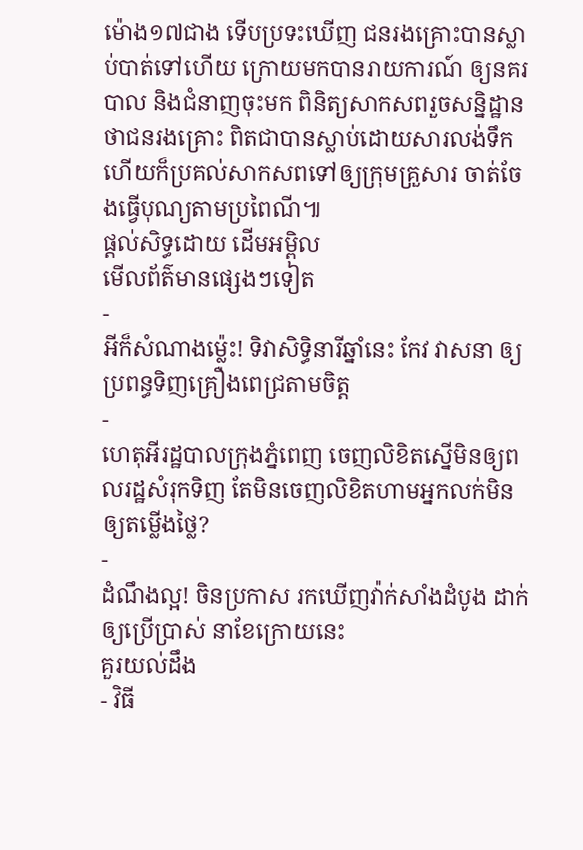ម៉ោង១៧ជាង ទើបប្រទះឃើញ ជនរងគ្រោះបានស្លាប់បាត់ទៅហើយ ក្រោយមកបានរាយការណ៍ ឲ្យនគរបាល និងជំនាញចុះមក ពិនិត្យសាកសពរួចសន្និដ្ឋាន ថាជនរងគ្រោះ ពិតជាបានស្លាប់ដោយសារលង់ទឹក ហើយក៏ប្រគល់សាកសពទៅឲ្យក្រុមគ្រួសារ ចាត់ចែងធ្វើបុណ្យតាមប្រពៃណី៕
ផ្តល់សិទ្ធដោយ ដើមអម្ពិល
មើលព័ត៌មានផ្សេងៗទៀត
-
អីក៏សំណាងម្ល៉េះ! ទិវាសិទ្ធិនារីឆ្នាំនេះ កែវ វាសនា ឲ្យប្រពន្ធទិញគ្រឿងពេជ្រតាមចិត្ត
-
ហេតុអីរដ្ឋបាលក្រុងភ្នំពេញ ចេញលិខិតស្នើមិនឲ្យពលរដ្ឋសំរុកទិញ តែមិនចេញលិខិតហាមអ្នកលក់មិនឲ្យតម្លើងថ្លៃ?
-
ដំណឹងល្អ! ចិនប្រកាស រកឃើញវ៉ាក់សាំងដំបូង ដាក់ឲ្យប្រើប្រាស់ នាខែក្រោយនេះ
គួរយល់ដឹង
- វិធី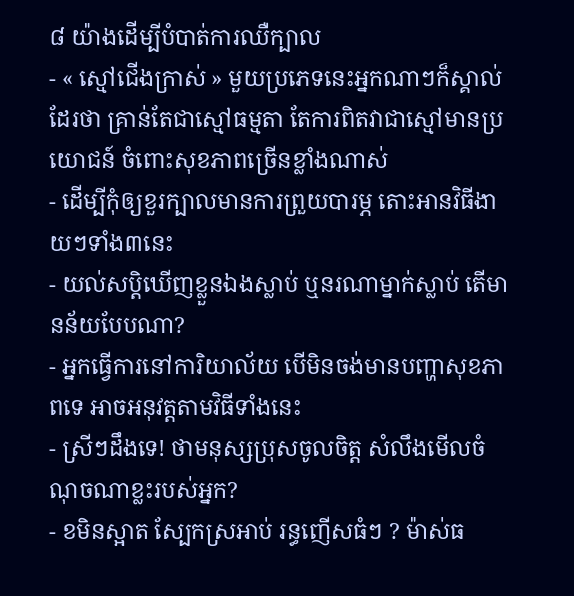៨ យ៉ាងដើម្បីបំបាត់ការឈឺក្បាល
- « ស្មៅជើងក្រាស់ » មួយប្រភេទនេះអ្នកណាៗក៏ស្គាល់ដែរថា គ្រាន់តែជាស្មៅធម្មតា តែការពិតវាជាស្មៅមានប្រយោជន៍ ចំពោះសុខភាពច្រើនខ្លាំងណាស់
- ដើម្បីកុំឲ្យខួរក្បាលមានការព្រួយបារម្ភ តោះអានវិធីងាយៗទាំង៣នេះ
- យល់សប្តិឃើញខ្លួនឯងស្លាប់ ឬនរណាម្នាក់ស្លាប់ តើមានន័យបែបណា?
- អ្នកធ្វើការនៅការិយាល័យ បើមិនចង់មានបញ្ហាសុខភាពទេ អាចអនុវត្តតាមវិធីទាំងនេះ
- ស្រីៗដឹងទេ! ថាមនុស្សប្រុសចូលចិត្ត សំលឹងមើលចំណុចណាខ្លះរបស់អ្នក?
- ខមិនស្អាត ស្បែកស្រអាប់ រន្ធញើសធំៗ ? ម៉ាស់ធ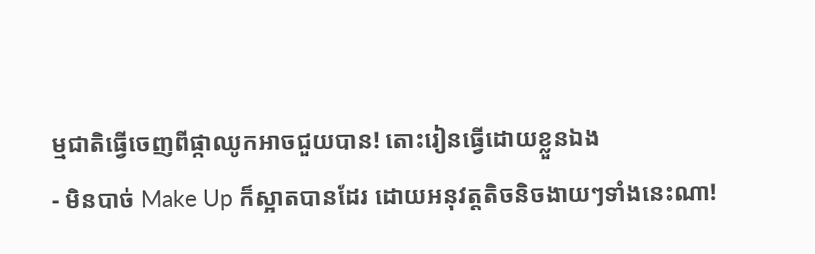ម្មជាតិធ្វើចេញពីផ្កាឈូកអាចជួយបាន! តោះរៀនធ្វើដោយខ្លួនឯង
- មិនបាច់ Make Up ក៏ស្អាតបានដែរ ដោយអនុវត្តតិចនិចងាយៗទាំងនេះណា!